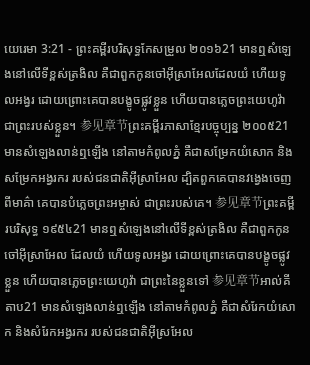យេរេមា 3:21 - ព្រះគម្ពីរបរិសុទ្ធកែសម្រួល ២០១៦21 មានឮសំឡេងនៅលើទីខ្ពស់ត្រងិល គឺជាពួកកូនចៅអ៊ីស្រាអែលដែលយំ ហើយទូលអង្វរ ដោយព្រោះគេបានបង្ខូចផ្លូវខ្លួន ហើយបានភ្លេចព្រះយេហូវ៉ាជាព្រះរបស់ខ្លួន។ 参见章节ព្រះគម្ពីរភាសាខ្មែរបច្ចុប្បន្ន ២០០៥21 មានសំឡេងលាន់ឮឡើង នៅតាមកំពូលភ្នំ គឺជាសម្រែកយំសោក និងសម្រែកអង្វរករ របស់ជនជាតិអ៊ីស្រាអែល ដ្បិតពួកគេបានវង្វេងចេញពីមាគ៌ា គេបានបំភ្លេចព្រះអម្ចាស់ ជាព្រះរបស់គេ។ 参见章节ព្រះគម្ពីរបរិសុទ្ធ ១៩៥៤21 មានឮសំឡេងនៅលើទីខ្ពស់ត្រងិល គឺជាពួកកូនចៅអ៊ីស្រាអែល ដែលយំ ហើយទូលអង្វរ ដោយព្រោះគេបានបង្ខូចផ្លូវខ្លួន ហើយបានភ្លេចព្រះយេហូវ៉ា ជាព្រះនៃខ្លួនទៅ 参见章节អាល់គីតាប21 មានសំឡេងលាន់ឮឡើង នៅតាមកំពូលភ្នំ គឺជាសំរែកយំសោក និងសំរែកអង្វរករ របស់ជនជាតិអ៊ីស្រអែល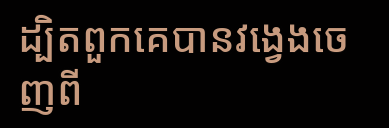ដ្បិតពួកគេបានវង្វេងចេញពី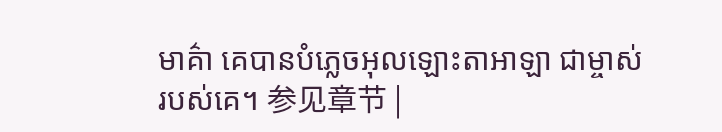មាគ៌ា គេបានបំភ្លេចអុលឡោះតាអាឡា ជាម្ចាស់របស់គេ។ 参见章节 |